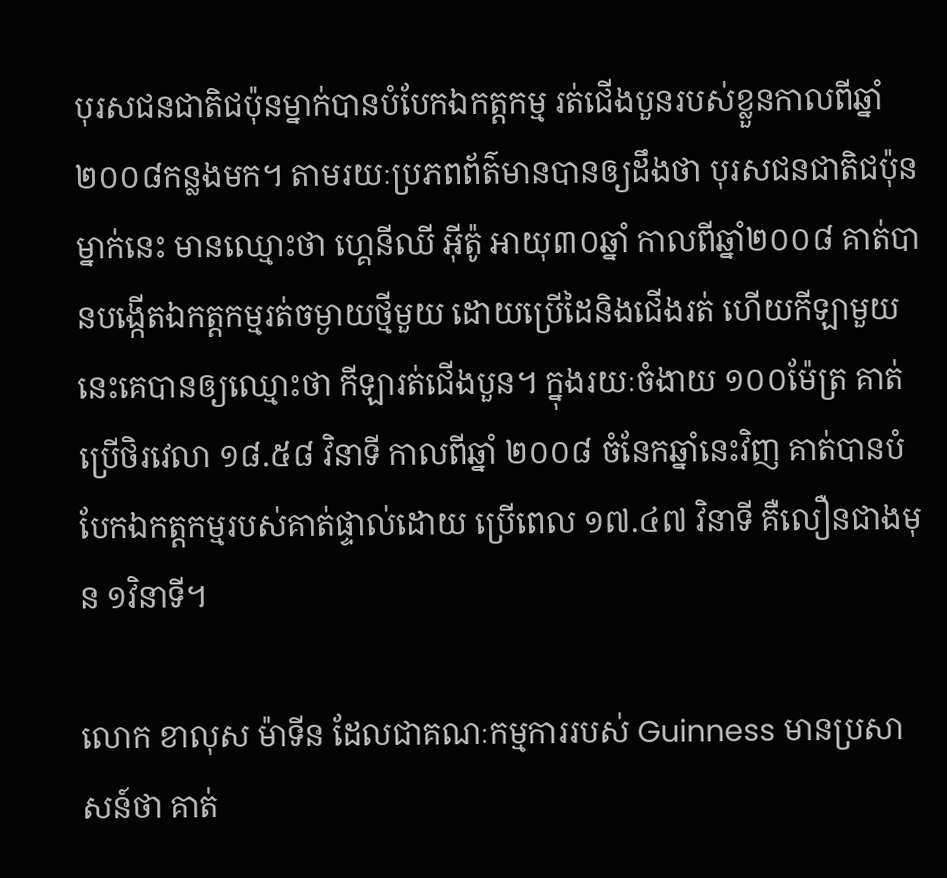បុរសជនជាតិជប៉ុនម្នាក់បានបំបែកឯកត្តកម្ម រត់ជើងបួនរបស់ខ្លួនកាលពីឆ្នាំ២០០៨កន្លងមក។ តាមរយៈប្រភពព័ត៌មានបានឲ្យដឹងថា បុរសជនជាតិជប៉ុនម្នាក់នេះ មានឈ្មោះថា ហ្គេនីឈី អ៊ីត៉ូ អាយុ៣០ឆ្នាំ កាលពីឆ្នាំ២០០៨ គាត់បានបង្កើតឯកត្តកម្មរត់ចម្ងាយថ្មីមួយ ដោយប្រើដៃនិងជើងរត់ ហើយកីឡាមួយនេះគេបានឲ្យឈ្មោះថា កីឡារត់ជើងបួន។ ក្នុងរយៈចំងាយ ១០០ម៉ែត្រ គាត់ប្រើថិរវេលា ១៨.៥៨ វិនាទី កាលពីឆ្នាំ ២០០៨ ចំនែកឆ្នាំនេះវិញ គាត់បានបំបែកឯកត្តកម្មរបស់គាត់ផ្ទាល់ដោយ ប្រើពេល ១៧.៤៧ វិនាទី គឺលឿនជាងមុន ១វិនាទី។

លោក ខាលុស ម៉ាទីន ដែលជាគណៈកម្មការរបស់ Guinness មានប្រសាសន៍ថា គាត់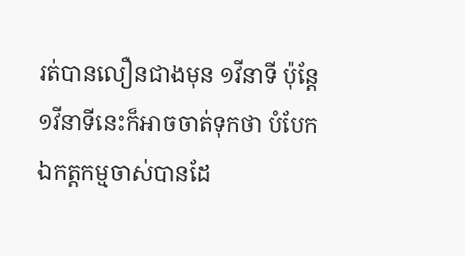រត់បានលឿនជាងមុន ១វីនាទី ប៉ុន្ដែ១វីនាទីនេះក៏អាចចាត់ទុកថា បំបែកឯកត្តកម្មចាស់បានដែ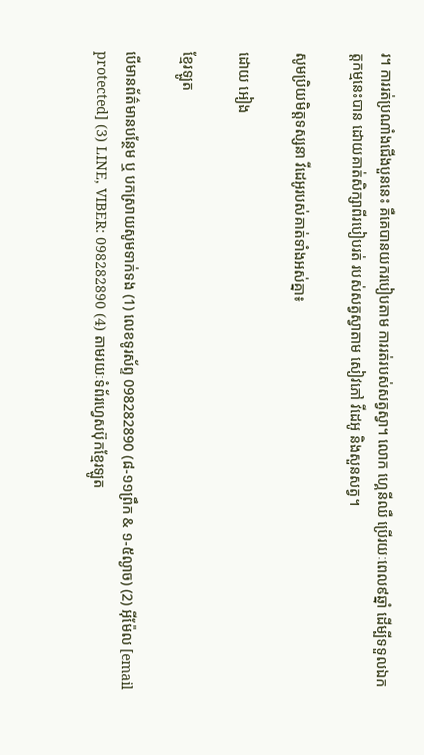រ។ ការរត់ប្រណាំងជើងបួននេះ គឺគេបានយករបៀបតាម ការរត់របស់សត្វស្វា។ លោក ហ្គេនីឈឺ ប្រើរយៈពេល៩ឆ្នាំ ដើម្បីទទួលឯកត្តកម្មនេះបាន ដោយគាត់សិក្សាពីរបៀបរត់ របស់សត្វស្វាតាម សៀវភៅ វីដេអូ និងសួនសត្វ។

សូមប្រិយមិត្តទស្សនា វីដេអូរបស់គាត់ទាំងអស់គ្នា៖

ដោយ អៀង

ខ្មែរឡូត

បើមានព័ត៌មានបន្ថែម ឬ បកស្រាយសូមទាក់ទង (1) លេខទូរស័ព្ទ 098282890 (៨-១១ព្រឹក & ១-៥ល្ងាច) (2) អ៊ីម៉ែល [email protected] (3) LINE, VIBER: 098282890 (4) តាមរយៈទំព័រហ្វេសប៊ុកខ្មែរឡូត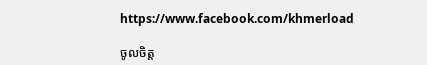https://www.facebook.com/khmerload

ចូលចិត្ត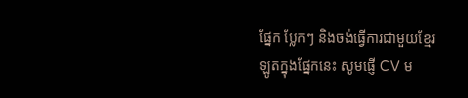ផ្នែក ប្លែកៗ និងចង់ធ្វើការជាមួយខ្មែរឡូតក្នុងផ្នែកនេះ សូមផ្ញើ CV ម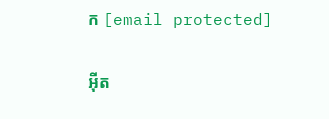ក [email protected]

អ៊ីត